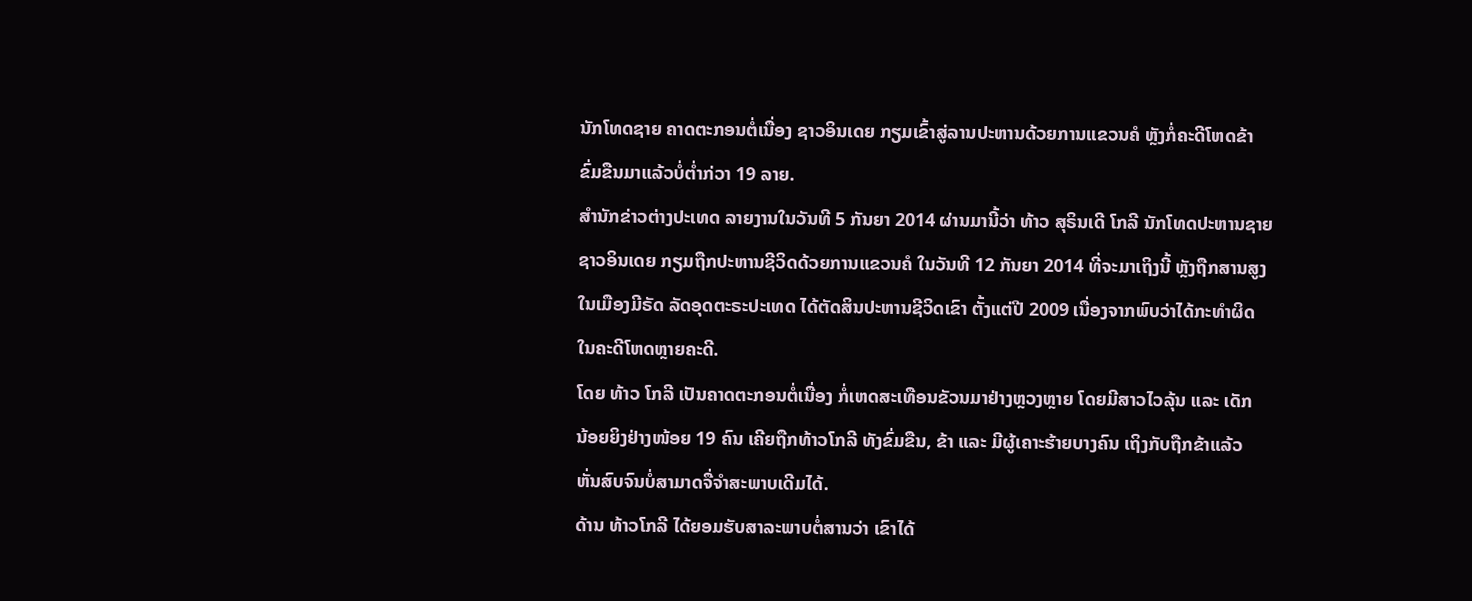ນັກໂທດຊາຍ ຄາດຕະກອນຕໍ່ເນື່ອງ ຊາວອິນເດຍ ກຽມເຂົ້າສູ່ລານປະຫານດ້ວຍການແຂວນຄໍ ຫຼັງກໍ່ຄະດີໂຫດຂ້າ
ຂົ່ມຂືນມາແລ້ວບໍ່ຕ່ຳກ່ວາ 19 ລາຍ.
ສຳນັກຂ່າວຕ່າງປະເທດ ລາຍງານໃນວັນທີ 5 ກັນຍາ 2014 ຜ່ານມານີ້ວ່າ ທ້າວ ສຸຣິນເດີ ໂກລີ ນັກໂທດປະຫານຊາຍ
ຊາວອິນເດຍ ກຽມຖືກປະຫານຊີວິດດ້ວຍການແຂວນຄໍ ໃນວັນທີ 12 ກັນຍາ 2014 ທີ່ຈະມາເຖິງນີ້ ຫຼັງຖືກສານສູງ
ໃນເມືອງມີຣັດ ລັດອຸດຕະຣະປະເທດ ໄດ້ຕັດສິນປະຫານຊີວິດເຂົາ ຕັ້ງແຕ່ປີ 2009 ເນື່ອງຈາກພົບວ່າໄດ້ກະທຳຜິດ
ໃນຄະດີໂຫດຫຼາຍຄະດີ.
ໂດຍ ທ້າວ ໂກລີ ເປັນຄາດຕະກອນຕໍ່ເນື່ອງ ກໍ່ເຫດສະເທືອນຂັວນມາຢ່າງຫຼວງຫຼາຍ ໂດຍມີສາວໄວລຸ້ນ ແລະ ເດັກ
ນ້ອຍຍິງຢ່າງໜ້ອຍ 19 ຄົນ ເຄີຍຖືກທ້າວໂກລີ ທັງຂົ່ມຂືນ, ຂ້າ ແລະ ມີຜູ້ເຄາະຮ້າຍບາງຄົນ ເຖິງກັບຖືກຂ້າແລ້ວ
ຫັ່ນສົບຈົນບໍ່ສາມາດຈື່ຈຳສະພາບເດີມໄດ້.
ດ້ານ ທ້າວໂກລີ ໄດ້ຍອມຮັບສາລະພາບຕໍ່ສານວ່າ ເຂົາໄດ້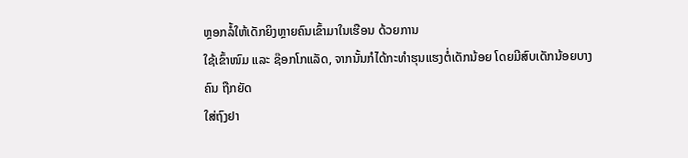ຫຼອກລໍ້ໃຫ້ເດັກຍິງຫຼາຍຄົນເຂົ້າມາໃນເຮືອນ ດ້ວຍການ
ໃຊ້ເຂົ້າໜົມ ແລະ ຊ໊ອກໂກແລັດ, ຈາກນັ້ນກໍໄດ້ກະທຳຮຸນແຮງຕໍ່ເດັກນ້ອຍ ໂດຍມີສົບເດັກນ້ອຍບາງຄົນ ຖືກຍັດ
ໃສ່ຖົງຢາ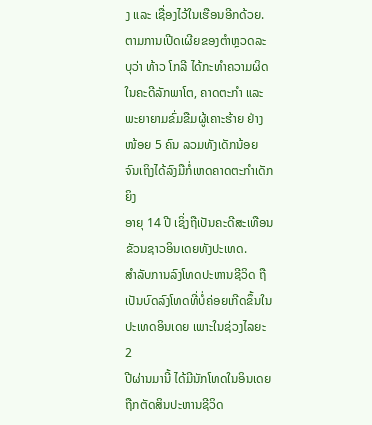ງ ແລະ ເຊື່ອງໄວ້ໃນເຮືອນອີກດ້ວຍ.
ຕາມການເປີດເຜີຍຂອງຕຳຫຼວດລະບຸວ່າ ທ້າວ ໂກລີ ໄດ້ກະທຳຄວາມຜິດໃນຄະດີລັກພາໂຕ, ຄາດຕະກຳ ແລະ
ພະຍາຍາມຂົ່ມຂືມຜູ້ເຄາະຮ້າຍ ຢ່າງໜ້ອຍ 5 ຄົນ ລວມທັງເດັກນ້ອຍ ຈົນເຖິງໄດ້ລົງມືກໍ່ເຫດຄາດຕະກຳເດັກຍິງ
ອາຍຸ 14 ປີ ເຊິ່ງຖືເປັນຄະດີສະເທືອນຂັວນຊາວອິນເດຍທັງປະເທດ.
ສຳລັບການລົງໂທດປະຫານຊີວິດ ຖືເປັນບົດລົງໂທດທີ່ບໍ່ຄ່ອຍເກີດຂຶ້ນໃນປະເທດອິນເດຍ ເພາະໃນຊ່ວງໄລຍະ 2
ປີຜ່ານມານີ້ ໄດ້ມີນັກໂທດໃນອິນເດຍຖືກຕັດສິນປະຫານຊີວິດ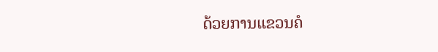ດ້ວຍການແຂວນຄໍ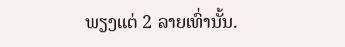ພຽງແຕ່ 2 ລາຍເທົ່ານັ້ນ.